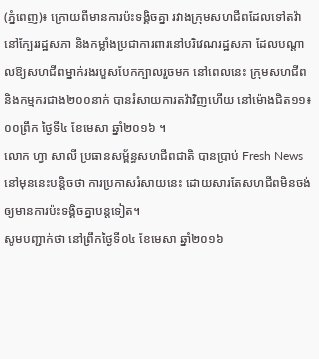(ភ្នំពេញ)៖ ក្រោយពីមានការប៉ះទង្គិចគ្នា រវាងក្រុមសហជីពដែលទៅតវ៉ា នៅក្បែររដ្ឋសភា និងកម្លាំងប្រជាការពារនៅបរិវេណរដ្ឋសភា ដែលបណ្តាលឱ្យសហជីពម្នាក់រងរបួសបែកក្បាលរួចមក នៅពេលនេះ ក្រុមសហជីព និងកម្មករជាង២០០នាក់ បានរំសាយការតវ៉ាវិញហើយ នៅម៉ោងជិត១១៖០០ព្រឹក ថ្ងៃទី៤ ខែមេសា ឆ្នាំ២០១៦ ។
លោក ហ្វា សាលី ប្រធានសម្ព័ន្ធសហជីពជាតិ បានប្រាប់ Fresh News នៅមុននេះបន្តិចថា ការប្រកាសរំសាយនេះ ដោយសារតែសហជីពមិនចង់ឲ្យមានការប៉ះទង្គិចគ្នាបន្តទៀត។
សូមបញ្ជាក់ថា នៅព្រឹកថ្ងៃទី០៤ ខែមេសា ឆ្នាំ២០១៦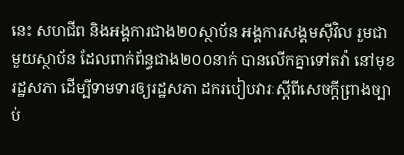នេះ សហជីព និងអង្គការជាង២០ស្ថាប័ន អង្គការសង្គមស៊ីវិល រួមជាមួយស្ថាប័ន ដែលពាក់ព័ន្ធជាង២០០នាក់ បានលើកគ្នាទៅតវ៉ា នៅមុខរដ្ឋសភា ដើម្បីទាមទារឲ្យរដ្ឋសភា ដករបៀបវារៈស្តីពីសេចក្តីព្រាងច្បាប់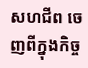សហជីព ចេញពីក្នុងកិច្ច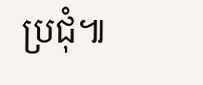ប្រជុំ៕